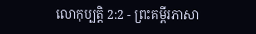លោកុប្បត្តិ 2:2 - ព្រះគម្ពីរភាសា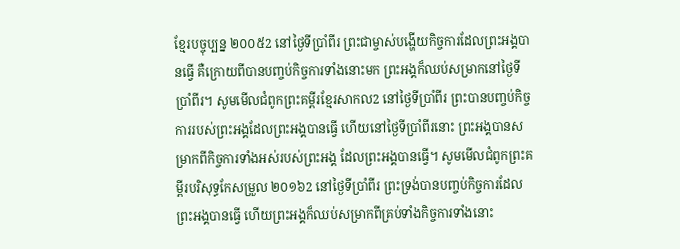ខ្មែរបច្ចុប្បន្ន ២០០៥2 នៅថ្ងៃទីប្រាំពីរ ព្រះជាម្ចាស់បង្ហើយកិច្ចការដែលព្រះអង្គបានធ្វើ គឺក្រោយពីបានបញ្ចប់កិច្ចការទាំងនោះមក ព្រះអង្គក៏ឈប់សម្រាកនៅថ្ងៃទីប្រាំពីរ។ សូមមើលជំពូកព្រះគម្ពីរខ្មែរសាកល2 នៅថ្ងៃទីប្រាំពីរ ព្រះបានបញ្ចប់កិច្ចការរបស់ព្រះអង្គដែលព្រះអង្គបានធ្វើ ហើយនៅថ្ងៃទីប្រាំពីរនោះ ព្រះអង្គបានសម្រាកពីកិច្ចការទាំងអស់របស់ព្រះអង្គ ដែលព្រះអង្គបានធ្វើ។ សូមមើលជំពូកព្រះគម្ពីរបរិសុទ្ធកែសម្រួល ២០១៦2 នៅថ្ងៃទីប្រាំពីរ ព្រះទ្រង់បានបញ្ចប់កិច្ចការដែលព្រះអង្គបានធ្វើ ហើយព្រះអង្គក៏ឈប់សម្រាកពីគ្រប់ទាំងកិច្ចការទាំងនោះ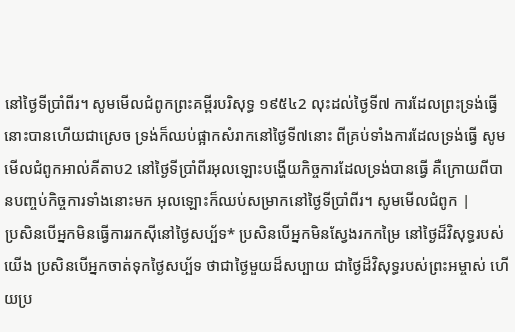នៅថ្ងៃទីប្រាំពីរ។ សូមមើលជំពូកព្រះគម្ពីរបរិសុទ្ធ ១៩៥៤2 លុះដល់ថ្ងៃទី៧ ការដែលព្រះទ្រង់ធ្វើ នោះបានហើយជាស្រេច ទ្រង់ក៏ឈប់ផ្អាកសំរាកនៅថ្ងៃទី៧នោះ ពីគ្រប់ទាំងការដែលទ្រង់ធ្វើ សូមមើលជំពូកអាល់គីតាប2 នៅថ្ងៃទីប្រាំពីរអុលឡោះបង្ហើយកិច្ចការដែលទ្រង់បានធ្វើ គឺក្រោយពីបានបញ្ចប់កិច្ចការទាំងនោះមក អុលឡោះក៏ឈប់សម្រាកនៅថ្ងៃទីប្រាំពីរ។ សូមមើលជំពូក |
ប្រសិនបើអ្នកមិនធ្វើការរកស៊ីនៅថ្ងៃសប្ប័ទ* ប្រសិនបើអ្នកមិនស្វែងរកកម្រៃ នៅថ្ងៃដ៏វិសុទ្ធរបស់យើង ប្រសិនបើអ្នកចាត់ទុកថ្ងៃសប្ប័ទ ថាជាថ្ងៃមួយដ៏សប្បាយ ជាថ្ងៃដ៏វិសុទ្ធរបស់ព្រះអម្ចាស់ ហើយប្រ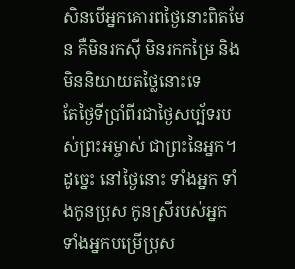សិនបើអ្នកគោរពថ្ងៃនោះពិតមែន គឺមិនរកស៊ី មិនរកកម្រៃ និងមិននិយាយតថ្លៃនោះទេ
តែថ្ងៃទីប្រាំពីរជាថ្ងៃសប្ប័ទរបស់ព្រះអម្ចាស់ ជាព្រះនៃអ្នក។ ដូច្នេះ នៅថ្ងៃនោះ ទាំងអ្នក ទាំងកូនប្រុស កូនស្រីរបស់អ្នក ទាំងអ្នកបម្រើប្រុស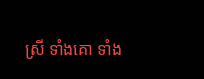ស្រី ទាំងគោ ទាំង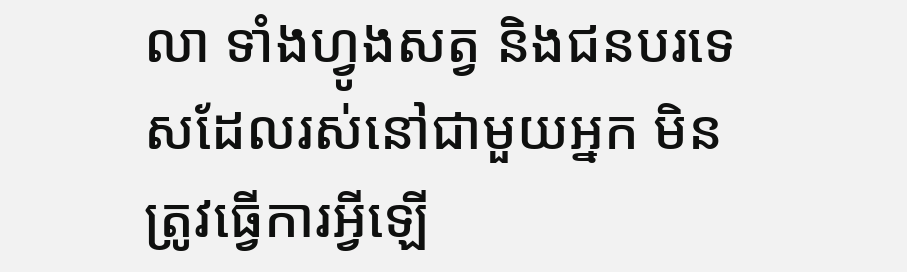លា ទាំងហ្វូងសត្វ និងជនបរទេសដែលរស់នៅជាមួយអ្នក មិនត្រូវធ្វើការអ្វីឡើ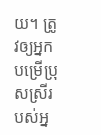យ។ ត្រូវឲ្យអ្នកបម្រើប្រុសស្រីរបស់អ្ន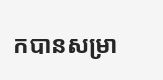កបានសម្រា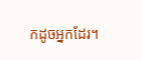កដូចអ្នកដែរ។